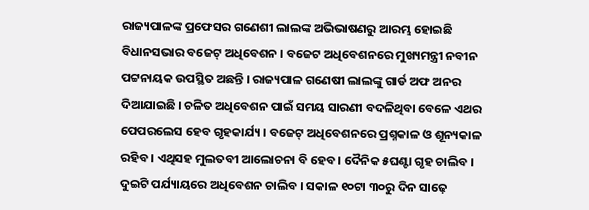ରାଜ୍ୟପାଳଙ୍କ ପ୍ରଫେସର ଗଣେଶୀ ଲାଲଙ୍କ ଅଭିଭାଷଣରୁ ଆରମ୍ଭ ହୋଇଛି ବିଧାନସଭାର ବଜେଟ୍ ଅଧିବେଶନ । ବଜେଟ ଅଧିବେଶନରେ ମୁଖ୍ୟମନ୍ତ୍ରୀ ନବୀନ ପଟ୍ଟନାୟକ ଉପସ୍ଥିତ ଅଛନ୍ତି । ରାଜ୍ୟପାଳ ଗଣେଷୀ ଲାଲଙ୍କୁ ଗାର୍ଡ ଅଫ ଅନର ଦିଆଯାଇଛି । ଚଳିତ ଅଧିବେଶନ ପାଇଁ ସମୟ ସାରଣୀ ବଦଳିଥିବା ବେଳେ ଏଥର ପେପରଲେସ ହେବ ଗୃହକାର୍ଯ୍ୟ । ବଜେଟ୍ ଅଧିବେଶନରେ ପ୍ରଶ୍ନକାଳ ଓ ଶୂନ୍ୟକାଳ ରହିବ । ଏଥିସହ ମୁଲତବୀ ଆଲୋଚନା ବି ହେବ । ଦୈନିକ ୫ଘଣ୍ଟା ଗୃହ ଚାଲିବ । ଦୁଇଟି ପର୍ଯ୍ୟାୟରେ ଅଧିବେଶନ ଚାଲିବ । ସକାଳ ୧୦ଟା ୩୦ରୁ ଦିନ ସାଢ଼େ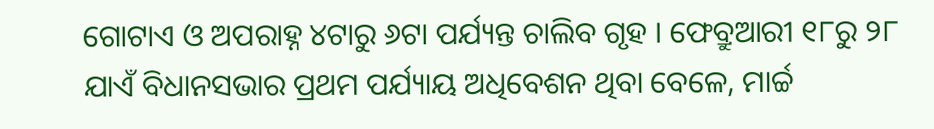ଗୋଟାଏ ଓ ଅପରାହ୍ନ ୪ଟାରୁ ୬ଟା ପର୍ଯ୍ୟନ୍ତ ଚାଲିବ ଗୃହ । ଫେବ୍ରୁଆରୀ ୧୮ରୁ ୨୮ ଯାଏଁ ବିଧାନସଭାର ପ୍ରଥମ ପର୍ଯ୍ୟାୟ ଅଧିବେଶନ ଥିବା ବେଳେ, ମାର୍ଚ୍ଚ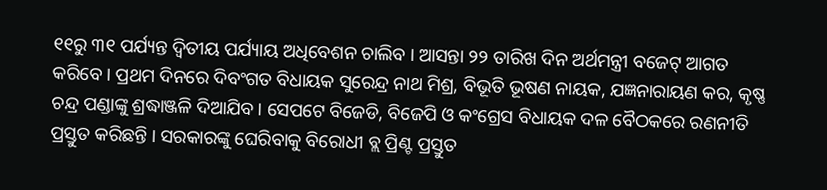୧୧ରୁ ୩୧ ପର୍ଯ୍ୟନ୍ତ ଦ୍ବିତୀୟ ପର୍ଯ୍ୟାୟ ଅଧିବେଶନ ଚାଲିବ । ଆସନ୍ତା ୨୨ ତାରିଖ ଦିନ ଅର୍ଥମନ୍ତ୍ରୀ ବଜେଟ୍ ଆଗତ କରିବେ । ପ୍ରଥମ ଦିନରେ ଦିବଂଗତ ବିଧାୟକ ସୁରେନ୍ଦ୍ର ନାଥ ମିଶ୍ର, ବିଭୂତି ଭୂଷଣ ନାୟକ, ଯଜ୍ଞନାରାୟଣ କର, କୃଷ୍ଣ ଚନ୍ଦ୍ର ପଣ୍ଡାଙ୍କୁ ଶ୍ରଦ୍ଧାଞ୍ଜଳି ଦିଆଯିବ । ସେପଟେ ବିଜେଡି, ବିଜେପି ଓ କଂଗ୍ରେସ ବିଧାୟକ ଦଳ ବୈଠକରେ ରଣନୀତି ପ୍ରସ୍ତୁତ କରିଛନ୍ତି । ସରକାରଙ୍କୁ ଘେରିବାକୁ ବିରୋଧୀ ବ୍ଲ ପ୍ରିଣ୍ଟ ପ୍ରସ୍ତୁତ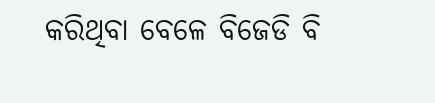କରିଥିବା ବେଳେ ବିଜେଡି ବି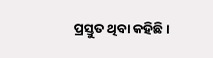ପ୍ରସ୍ତୁତ ଥିବା କହିଛି ।